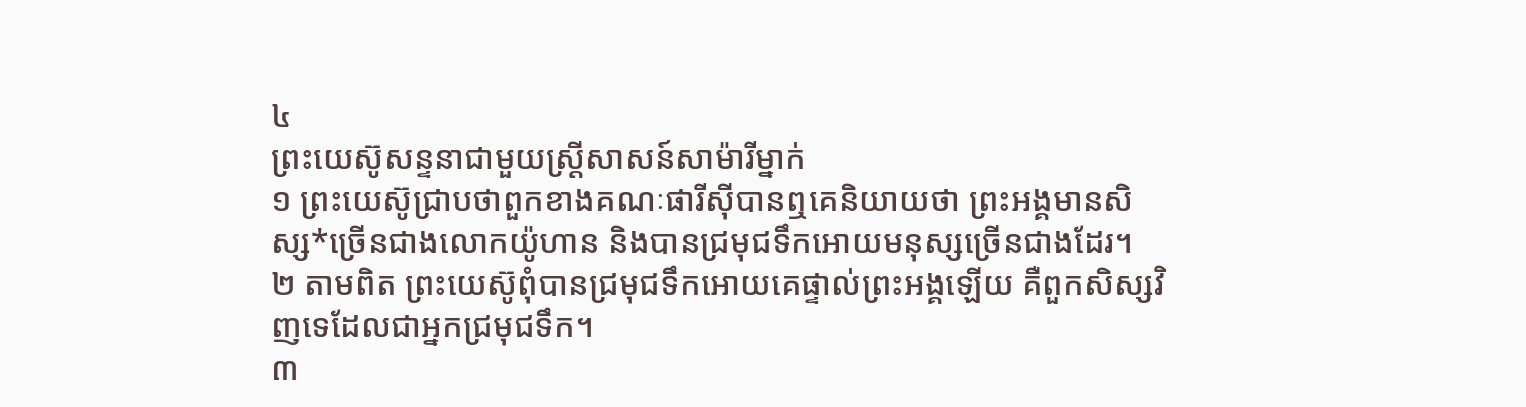៤
ព្រះយេស៊ូសន្ទនាជាមួយស្ត្រីសាសន៍សាម៉ារីម្នាក់
១ ព្រះយេស៊ូជ្រាបថាពួកខាងគណៈផារីស៊ីបានឮគេនិយាយថា ព្រះអង្គមានសិស្ស*ច្រើនជាងលោកយ៉ូហាន និងបានជ្រមុជទឹកអោយមនុស្សច្រើនជាងដែរ។
២ តាមពិត ព្រះយេស៊ូពុំបានជ្រមុជទឹកអោយគេផ្ទាល់ព្រះអង្គឡើយ គឺពួកសិស្សវិញទេដែលជាអ្នកជ្រមុជទឹក។
៣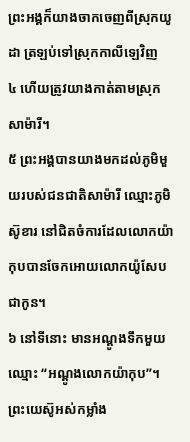ព្រះអង្គក៏យាងចាកចេញពីស្រុកយូដា ត្រឡប់ទៅស្រុកកាលីឡេវិញ
៤ ហើយត្រូវយាងកាត់តាមស្រុកសាម៉ារី។
៥ ព្រះអង្គបានយាងមកដល់ភូមិមួយរបស់ជនជាតិសាម៉ារី ឈ្មោះភូមិស៊ូខារ នៅជិតចំការដែលលោកយ៉ាកុបបានចែកអោយលោកយ៉ូសែបជាកូន។
៦ នៅទីនោះ មានអណ្ដូងទឹកមួយឈ្មោះ “អណ្ដូងលោកយ៉ាកុប”។ ព្រះយេស៊ូអស់កម្លាំង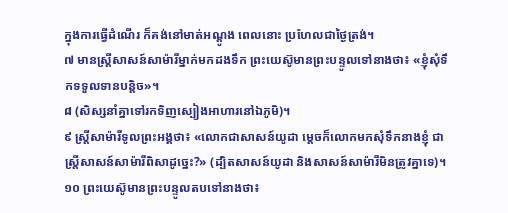ក្នុងការធ្វើដំណើរ ក៏គង់នៅមាត់អណ្ដូង ពេលនោះ ប្រហែលជាថ្ងៃត្រង់។
៧ មានស្ត្រីសាសន៍សាម៉ារីម្នាក់មកដងទឹក ព្រះយេស៊ូមានព្រះបន្ទូលទៅនាងថា៖ «ខ្ញុំសុំទឹកទទួលទានបន្តិច»។
៨ (សិស្សនាំគ្នាទៅរកទិញស្បៀងអាហារនៅឯភូមិ)។
៩ ស្ត្រីសាម៉ារីទូលព្រះអង្គថា៖ «លោកជាសាសន៍យូដា ម្ដេចក៏លោកមកសុំទឹកនាងខ្ញុំ ជាស្ត្រីសាសន៍សាម៉ារីពិសាដូច្នេះ?» (ដ្បិតសាសន៍យូដា និងសាសន៍សាម៉ារីមិនត្រូវគ្នាទេ)។
១០ ព្រះយេស៊ូមានព្រះបន្ទូលតបទៅនាងថា៖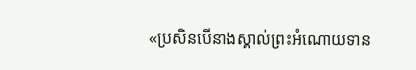«ប្រសិនបើនាងស្គាល់ព្រះអំណោយទាន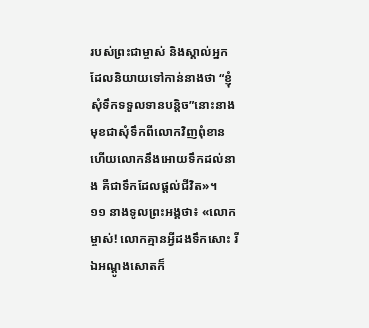របស់ព្រះជាម្ចាស់ និងស្គាល់អ្នកដែលនិយាយទៅកាន់នាងថា “ខ្ញុំសុំទឹកទទួលទានបន្តិច”នោះនាងមុខជាសុំទឹកពីលោកវិញពុំខាន ហើយលោកនឹងអោយទឹកដល់នាង គឺជាទឹកដែលផ្ដល់ជីវិត»។
១១ នាងទូលព្រះអង្គថា៖ «លោកម្ចាស់! លោកគ្មានអ្វីដងទឹកសោះ រីឯអណ្ដូងសោតក៏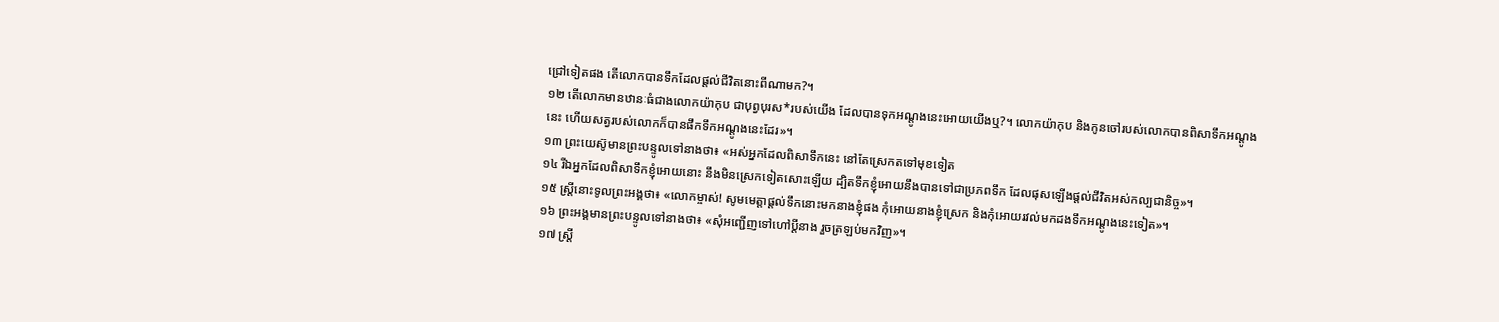ជ្រៅទៀតផង តើលោកបានទឹកដែលផ្ដល់ជីវិតនោះពីណាមក?។
១២ តើលោកមានឋានៈធំជាងលោកយ៉ាកុប ជាបុព្វបុរស*របស់យើង ដែលបានទុកអណ្ដូងនេះអោយយើងឬ?។ លោកយ៉ាកុប និងកូនចៅរបស់លោកបានពិសាទឹកអណ្ដូងនេះ ហើយសត្វរបស់លោកក៏បានផឹកទឹកអណ្ដូងនេះដែរ»។
១៣ ព្រះយេស៊ូមានព្រះបន្ទូលទៅនាងថា៖ «អស់អ្នកដែលពិសាទឹកនេះ នៅតែស្រេកតទៅមុខទៀត
១៤ រីឯអ្នកដែលពិសាទឹកខ្ញុំអោយនោះ នឹងមិនស្រេកទៀតសោះឡើយ ដ្បិតទឹកខ្ញុំអោយនឹងបានទៅជាប្រភពទឹក ដែលផុសឡើងផ្ដល់ជីវិតអស់កល្បជានិច្ច»។
១៥ ស្ត្រីនោះទូលព្រះអង្គថា៖ «លោកម្ចាស់! សូមមេត្តាផ្ដល់ទឹកនោះមកនាងខ្ញុំផង កុំអោយនាងខ្ញុំស្រេក និងកុំអោយរវល់មកដងទឹកអណ្ដូងនេះទៀត»។
១៦ ព្រះអង្គមានព្រះបន្ទូលទៅនាងថា៖ «សុំអញ្ជើញទៅហៅប្ដីនាង រួចត្រឡប់មកវិញ»។
១៧ ស្ត្រី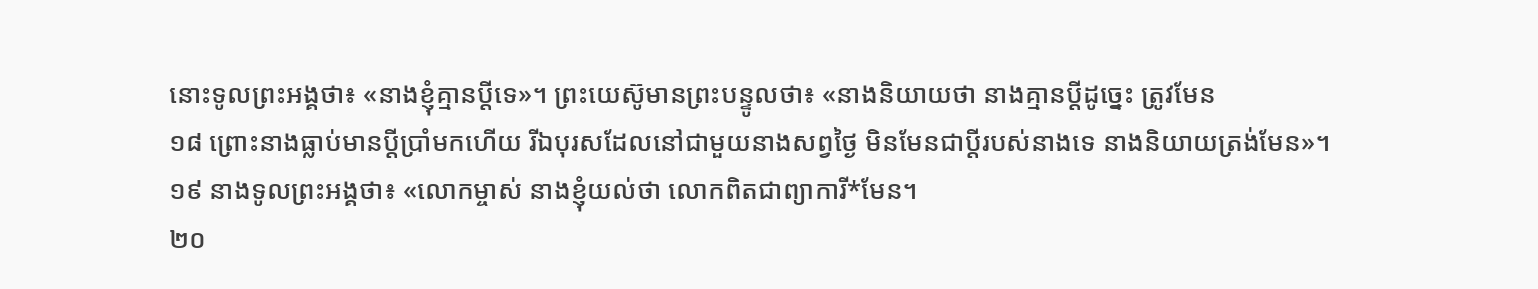នោះទូលព្រះអង្គថា៖ «នាងខ្ញុំគ្មានប្ដីទេ»។ ព្រះយេស៊ូមានព្រះបន្ទូលថា៖ «នាងនិយាយថា នាងគ្មានប្ដីដូច្នេះ ត្រូវមែន
១៨ ព្រោះនាងធ្លាប់មានប្ដីប្រាំមកហើយ រីឯបុរសដែលនៅជាមួយនាងសព្វថ្ងៃ មិនមែនជាប្ដីរបស់នាងទេ នាងនិយាយត្រង់មែន»។
១៩ នាងទូលព្រះអង្គថា៖ «លោកម្ចាស់ នាងខ្ញុំយល់ថា លោកពិតជាព្យាការី*មែន។
២០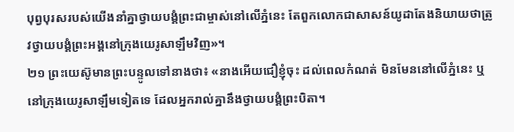បុព្វបុរសរបស់យើងនាំគ្នាថ្វាយបង្គំព្រះជាម្ចាស់នៅលើភ្នំនេះ តែពួកលោកជាសាសន៍យូដាតែងនិយាយថាត្រូវថ្វាយបង្គំព្រះអង្គនៅក្រុងយេរូសាឡឹមវិញ»។
២១ ព្រះយេស៊ូមានព្រះបន្ទូលទៅនាងថា៖ «នាងអើយជឿខ្ញុំចុះ ដល់ពេលកំណត់ មិនមែននៅលើភ្នំនេះ ឬនៅក្រុងយេរូសាឡឹមទៀតទេ ដែលអ្នករាល់គ្នានឹងថ្វាយបង្គំព្រះបិតា។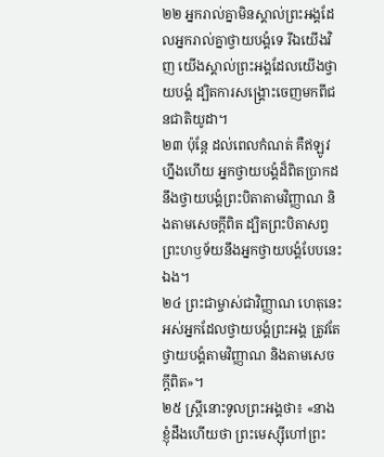២២ អ្នករាល់គ្នាមិនស្គាល់ព្រះអង្គដែលអ្នករាល់គ្នាថ្វាយបង្គំទេ រីឯយើងវិញ យើងស្គាល់ព្រះអង្គដែលយើងថ្វាយបង្គំ ដ្បិតការសង្គ្រោះចេញមកពីជនជាតិយូដា។
២៣ ប៉ុន្តែ ដល់ពេលកំណត់ គឺឥឡូវហ្នឹងហើយ អ្នកថ្វាយបង្គំដ៏ពិតប្រាកដ នឹងថ្វាយបង្គំព្រះបិតាតាមវិញ្ញាណ និងតាមសេចក្ដីពិត ដ្បិតព្រះបិតាសព្វព្រះហឫទ័យនឹងអ្នកថ្វាយបង្គំបែបនេះឯង។
២៤ ព្រះជាម្ចាស់ជាវិញ្ញាណ ហេតុនេះអស់អ្នកដែលថ្វាយបង្គំព្រះអង្គ ត្រូវតែថ្វាយបង្គំតាមវិញ្ញាណ និងតាមសេចក្ដីពិត»។
២៥ ស្ត្រីនោះទូលព្រះអង្គថា៖ «នាងខ្ញុំដឹងហើយថា ព្រះមេស្ស៊ីហៅព្រះ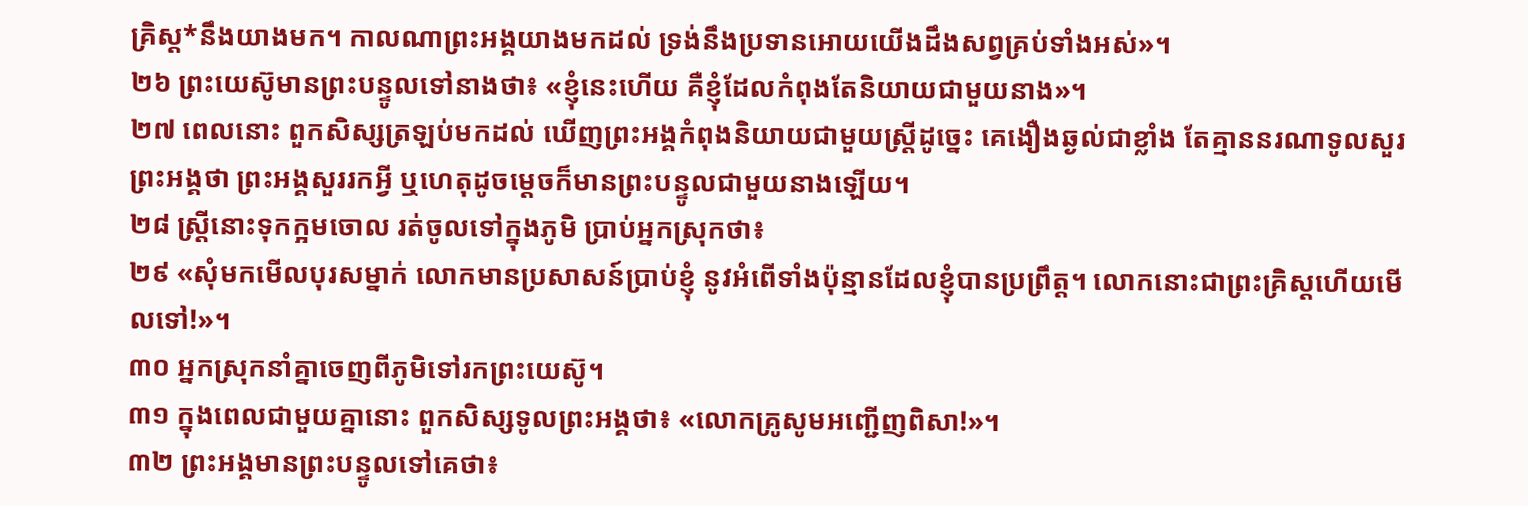គ្រិស្ដ*នឹងយាងមក។ កាលណាព្រះអង្គយាងមកដល់ ទ្រង់នឹងប្រទានអោយយើងដឹងសព្វគ្រប់ទាំងអស់»។
២៦ ព្រះយេស៊ូមានព្រះបន្ទូលទៅនាងថា៖ «ខ្ញុំនេះហើយ គឺខ្ញុំដែលកំពុងតែនិយាយជាមួយនាង»។
២៧ ពេលនោះ ពួកសិស្សត្រឡប់មកដល់ ឃើញព្រះអង្គកំពុងនិយាយជាមួយស្ត្រីដូច្នេះ គេងឿងឆ្ងល់ជាខ្លាំង តែគ្មាននរណាទូលសួរព្រះអង្គថា ព្រះអង្គសួររកអ្វី ឬហេតុដូចម្ដេចក៏មានព្រះបន្ទូលជាមួយនាងឡើយ។
២៨ ស្ត្រីនោះទុកក្អមចោល រត់ចូលទៅក្នុងភូមិ ប្រាប់អ្នកស្រុកថា៖
២៩ «សុំមកមើលបុរសម្នាក់ លោកមានប្រសាសន៍ប្រាប់ខ្ញុំ នូវអំពើទាំងប៉ុន្មានដែលខ្ញុំបានប្រព្រឹត្ត។ លោកនោះជាព្រះគ្រិស្ដហើយមើលទៅ!»។
៣០ អ្នកស្រុកនាំគ្នាចេញពីភូមិទៅរកព្រះយេស៊ូ។
៣១ ក្នុងពេលជាមួយគ្នានោះ ពួកសិស្សទូលព្រះអង្គថា៖ «លោកគ្រូសូមអញ្ជើញពិសា!»។
៣២ ព្រះអង្គមានព្រះបន្ទូលទៅគេថា៖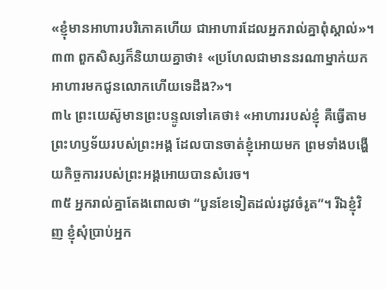«ខ្ញុំមានអាហារបរិភោគហើយ ជាអាហារដែលអ្នករាល់គ្នាពុំស្គាល់»។
៣៣ ពួកសិស្សក៏និយាយគ្នាថា៖ «ប្រហែលជាមាននរណាម្នាក់យកអាហារមកជូនលោកហើយទេដឹង?»។
៣៤ ព្រះយេស៊ូមានព្រះបន្ទូលទៅគេថា៖ «អាហាររបស់ខ្ញុំ គឺធ្វើតាមព្រះហឫទ័យរបស់ព្រះអង្គ ដែលបានចាត់ខ្ញុំអោយមក ព្រមទាំងបង្ហើយកិច្ចការរបស់ព្រះអង្គអោយបានសំរេច។
៣៥ អ្នករាល់គ្នាតែងពោលថា “បួនខែទៀតដល់រដូវចំរូត”។ រីឯខ្ញុំវិញ ខ្ញុំសុំប្រាប់អ្នក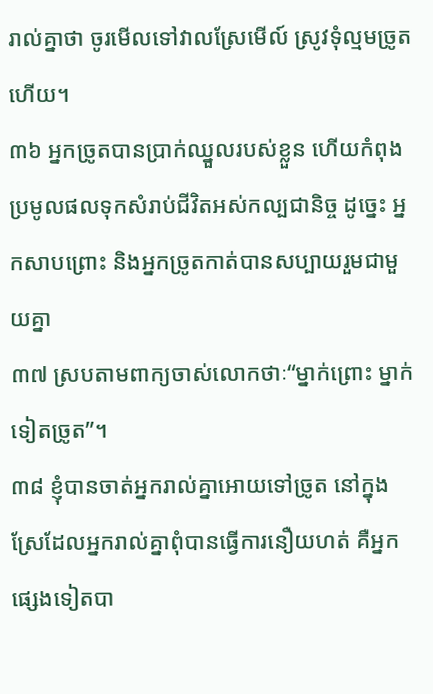រាល់គ្នាថា ចូរមើលទៅវាលស្រែមើល៍ ស្រូវទុំល្មមច្រូតហើយ។
៣៦ អ្នកច្រូតបានប្រាក់ឈ្នួលរបស់ខ្លួន ហើយកំពុងប្រមូលផលទុកសំរាប់ជីវិតអស់កល្បជានិច្ច ដូច្នេះ អ្នកសាបព្រោះ និងអ្នកច្រូតកាត់បានសប្បាយរួមជាមួយគ្នា
៣៧ ស្របតាមពាក្យចាស់លោកថាៈ“ម្នាក់ព្រោះ ម្នាក់ទៀតច្រូត”។
៣៨ ខ្ញុំបានចាត់អ្នករាល់គ្នាអោយទៅច្រូត នៅក្នុងស្រែដែលអ្នករាល់គ្នាពុំបានធ្វើការនឿយហត់ គឺអ្នកផ្សេងទៀតបា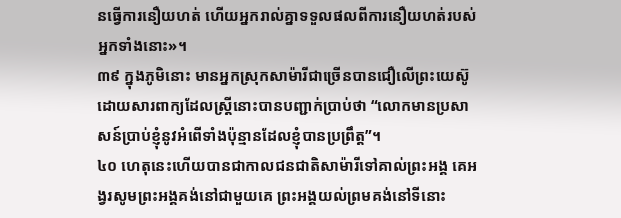នធ្វើការនឿយហត់ ហើយអ្នករាល់គ្នាទទួលផលពីការនឿយហត់របស់អ្នកទាំងនោះ»។
៣៩ ក្នុងភូមិនោះ មានអ្នកស្រុកសាម៉ារីជាច្រើនបានជឿលើព្រះយេស៊ូ ដោយសារពាក្យដែលស្ត្រីនោះបានបញ្ជាក់ប្រាប់ថា “លោកមានប្រសាសន៍ប្រាប់ខ្ញុំនូវអំពើទាំងប៉ុន្មានដែលខ្ញុំបានប្រព្រឹត្ត”។
៤០ ហេតុនេះហើយបានជាកាលជនជាតិសាម៉ារីទៅគាល់ព្រះអង្គ គេអង្វរសូមព្រះអង្គគង់នៅជាមួយគេ ព្រះអង្គយល់ព្រមគង់នៅទីនោះ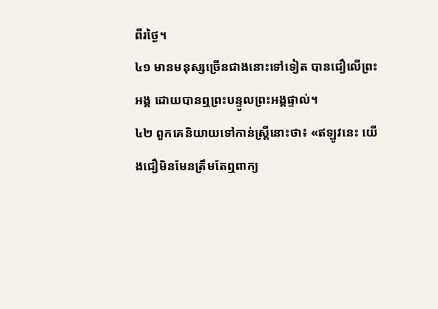ពីរថ្ងៃ។
៤១ មានមនុស្សច្រើនជាងនោះទៅទៀត បានជឿលើព្រះអង្គ ដោយបានឮព្រះបន្ទូលព្រះអង្គផ្ទាល់។
៤២ ពួកគេនិយាយទៅកាន់ស្ត្រីនោះថា៖ «ឥឡូវនេះ យើងជឿមិនមែនត្រឹមតែឮពាក្យ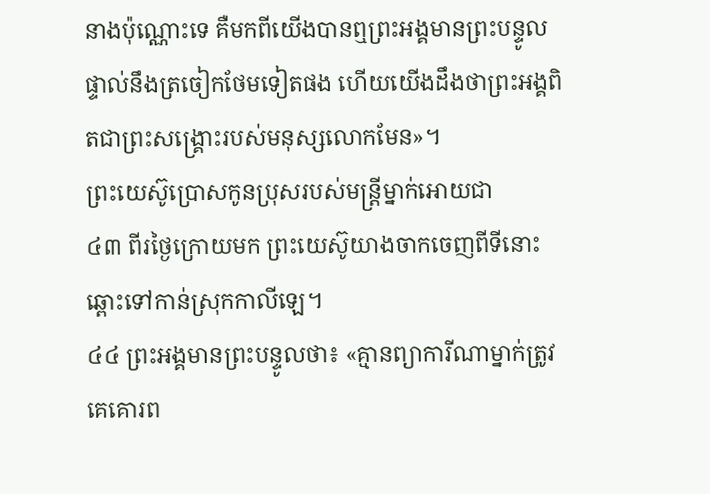នាងប៉ុណ្ណោះទេ គឺមកពីយើងបានឮព្រះអង្គមានព្រះបន្ទូលផ្ទាល់នឹងត្រចៀកថែមទៀតផង ហើយយើងដឹងថាព្រះអង្គពិតជាព្រះសង្គ្រោះរបស់មនុស្សលោកមែន»។
ព្រះយេស៊ូប្រោសកូនប្រុសរបស់មន្ត្រីម្នាក់អោយជា
៤៣ ពីរថ្ងៃក្រោយមក ព្រះយេស៊ូយាងចាកចេញពីទីនោះឆ្ពោះទៅកាន់ស្រុកកាលីឡេ។
៤៤ ព្រះអង្គមានព្រះបន្ទូលថា៖ «គ្មានព្យាការីណាម្នាក់ត្រូវគេគោរព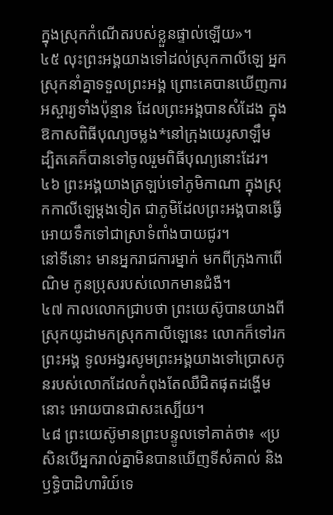ក្នុងស្រុកកំណើតរបស់ខ្លួនផ្ទាល់ឡើយ»។
៤៥ លុះព្រះអង្គយាងទៅដល់ស្រុកកាលីឡេ អ្នកស្រុកនាំគ្នាទទួលព្រះអង្គ ព្រោះគេបានឃើញការអស្ចារ្យទាំងប៉ុន្មាន ដែលព្រះអង្គបានសំដែង ក្នុងឱកាសពិធីបុណ្យចម្លង*នៅក្រុងយេរូសាឡឹម ដ្បិតគេក៏បានទៅចូលរួមពិធីបុណ្យនោះដែរ។
៤៦ ព្រះអង្គយាងត្រឡប់ទៅភូមិកាណា ក្នុងស្រុកកាលីឡេម្ដងទៀត ជាភូមិដែលព្រះអង្គបានធ្វើអោយទឹកទៅជាស្រាទំពាំងបាយជូរ។
នៅទីនោះ មានអ្នករាជការម្នាក់ មកពីក្រុងកាពើណិម កូនប្រុសរបស់លោកមានជំងឺ។
៤៧ កាលលោកជ្រាបថា ព្រះយេស៊ូបានយាងពីស្រុកយូដាមកស្រុកកាលីឡេនេះ លោកក៏ទៅរកព្រះអង្គ ទូលអង្វរសូមព្រះអង្គយាងទៅប្រោសកូនរបស់លោកដែលកំពុងតែឈឺជិតផុតដង្ហើមនោះ អោយបានជាសះស្បើយ។
៤៨ ព្រះយេស៊ូមានព្រះបន្ទូលទៅគាត់ថា៖ «ប្រសិនបើអ្នករាល់គ្នាមិនបានឃើញទីសំគាល់ និងឫទ្ធិបាដិហារិយ៍ទេ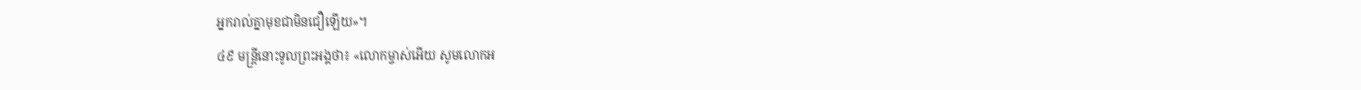អ្នករាល់គ្នាមុខជាមិនជឿឡើយ»។
៤៩ មន្ត្រីនោះទូលព្រះអង្គថា៖ «លោកម្ចាស់អើយ សូមលោកអ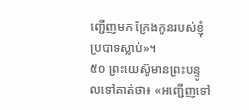ញ្ជើញមក ក្រែងកូនរបស់ខ្ញុំប្របាទស្លាប់»។
៥០ ព្រះយេស៊ូមានព្រះបន្ទូលទៅគាត់ថា៖ «អញ្ជើញទៅ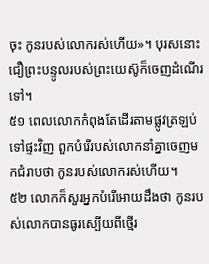ចុះ កូនរបស់លោករស់ហើយ»។ បុរសនោះជឿព្រះបន្ទូលរបស់ព្រះយេស៊ូក៏ចេញដំណើរទៅ។
៥១ ពេលលោកកំពុងតែដើរតាមផ្លូវត្រឡប់ទៅផ្ទះវិញ ពួកបំរើរបស់លោកនាំគ្នាចេញមកជំរាបថា កូនរបស់លោករស់ហើយ។
៥២ លោកក៏សួរអ្នកបំរើអោយដឹងថា កូនរបស់លោកបានធូរស្បើយពីថ្មើរ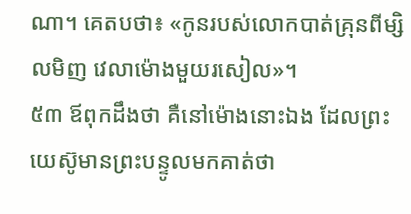ណា។ គេតបថា៖ «កូនរបស់លោកបាត់គ្រុនពីម្សិលមិញ វេលាម៉ោងមួយរសៀល»។
៥៣ ឪពុកដឹងថា គឺនៅម៉ោងនោះឯង ដែលព្រះយេស៊ូមានព្រះបន្ទូលមកគាត់ថា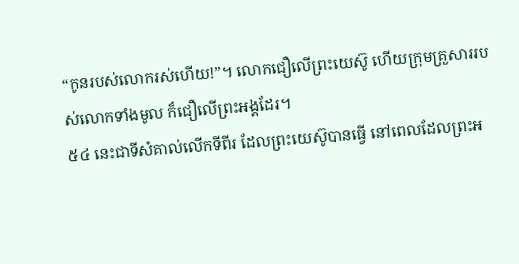“កូនរបស់លោករស់ហើយ!”។ លោកជឿលើព្រះយេស៊ូ ហើយក្រុមគ្រួសាររបស់លោកទាំងមូល ក៏ជឿលើព្រះអង្គដែរ។
៥៤ នេះជាទីសំគាល់លើកទីពីរ ដែលព្រះយេស៊ូបានធ្វើ នៅពេលដែលព្រះអ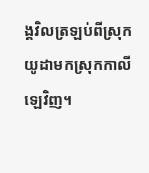ង្គវិលត្រឡប់ពីស្រុកយូដាមកស្រុកកាលីឡេវិញ។